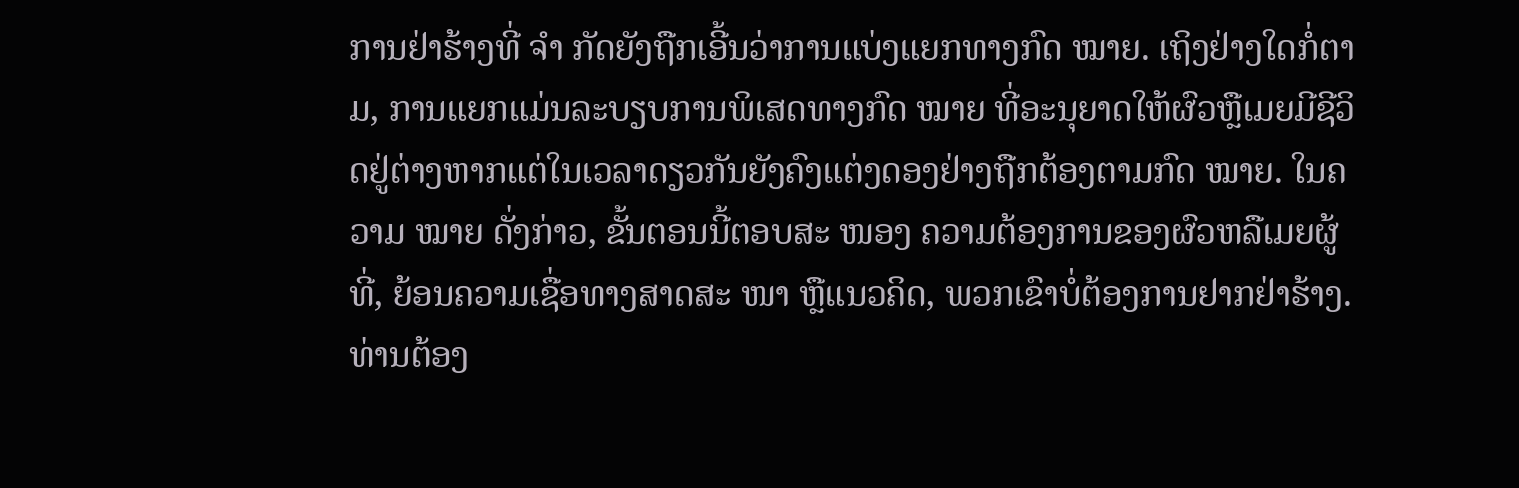ການຢ່າຮ້າງທີ່ ຈຳ ກັດຍັງຖືກເອີ້ນວ່າການແບ່ງແຍກທາງກົດ ໝາຍ. ເຖິງຢ່າງໃດກໍ່ຕາມ, ການແຍກແມ່ນລະບຽບການພິເສດທາງກົດ ໝາຍ ທີ່ອະນຸຍາດໃຫ້ຜົວຫຼືເມຍມີຊີວິດຢູ່ຕ່າງຫາກແຕ່ໃນເວລາດຽວກັນຍັງຄົງແຕ່ງດອງຢ່າງຖືກຕ້ອງຕາມກົດ ໝາຍ. ໃນຄວາມ ໝາຍ ດັ່ງກ່າວ, ຂັ້ນຕອນນີ້ຕອບສະ ໜອງ ຄວາມຕ້ອງການຂອງຜົວຫລືເມຍຜູ້ທີ່, ຍ້ອນຄວາມເຊື່ອທາງສາດສະ ໜາ ຫຼືແນວຄິດ, ພວກເຂົາບໍ່ຕ້ອງການຢາກຢ່າຮ້າງ.
ທ່ານຕ້ອງ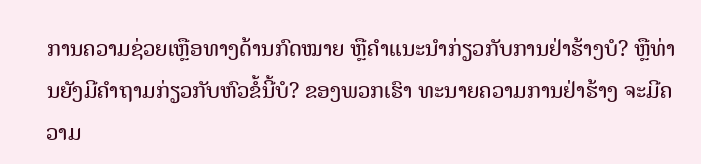ການຄວາມຊ່ວຍເຫຼືອທາງດ້ານກົດໝາຍ ຫຼືຄຳແນະນຳກ່ຽວກັບການຢ່າຮ້າງບໍ? ຫຼືທ່ານຍັງມີຄໍາຖາມກ່ຽວກັບຫົວຂໍ້ນີ້ບໍ? ຂອງພວກເຮົາ ທະນາຍຄວາມການຢ່າຮ້າງ ຈະມີຄວາມ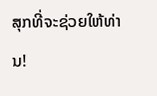ສຸກທີ່ຈະຊ່ວຍໃຫ້ທ່ານ!